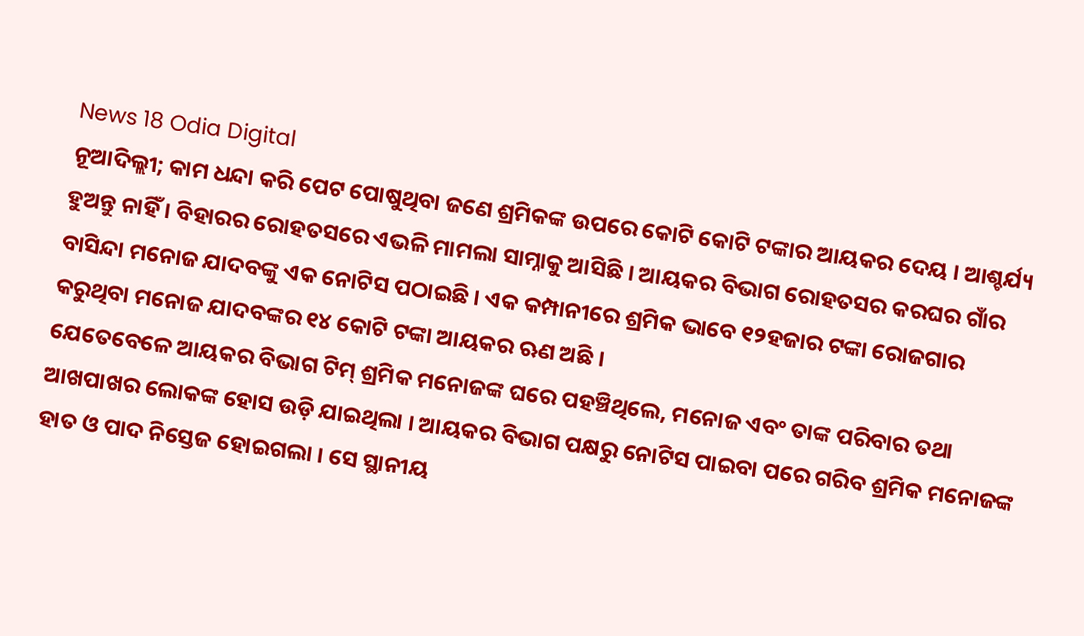News 18 Odia Digital
ନୂଆଦିଲ୍ଲୀ; କାମ ଧନ୍ଦା କରି ପେଟ ପୋଷୁଥିବା ଜଣେ ଶ୍ରମିକଙ୍କ ଉପରେ କୋଟି କୋଟି ଟଙ୍କାର ଆୟକର ଦେୟ । ଆଶ୍ଚର୍ଯ୍ୟ ହୁଅନ୍ତୁ ନାହିଁ । ବିହାରର ରୋହତସରେ ଏଭଳି ମାମଲା ସାମ୍ନାକୁ ଆସିଛି । ଆୟକର ବିଭାଗ ରୋହତସର କରଘର ଗାଁର ବାସିନ୍ଦା ମନୋଜ ଯାଦବଙ୍କୁ ଏକ ନୋଟିସ ପଠାଇଛି । ଏକ କମ୍ପାନୀରେ ଶ୍ରମିକ ଭାବେ ୧୨ହଜାର ଟଙ୍କା ରୋଜଗାର କରୁଥିବା ମନୋଜ ଯାଦବଙ୍କର ୧୪ କୋଟି ଟଙ୍କା ଆୟକର ଋଣ ଅଛି ।
ଯେତେବେଳେ ଆୟକର ବିଭାଗ ଟିମ୍ ଶ୍ରମିକ ମନୋଜଙ୍କ ଘରେ ପହଞ୍ଚିଥିଲେ, ମନୋଜ ଏବଂ ତାଙ୍କ ପରିବାର ତଥା ଆଖପାଖର ଲୋକଙ୍କ ହୋସ ଉଡ଼ି ଯାଇଥିଲା । ଆୟକର ବିଭାଗ ପକ୍ଷରୁ ନୋଟିସ ପାଇବା ପରେ ଗରିବ ଶ୍ରମିକ ମନୋଜଙ୍କ ହାତ ଓ ପାଦ ନିସ୍ତେଜ ହୋଇଗଲା । ସେ ସ୍ଥାନୀୟ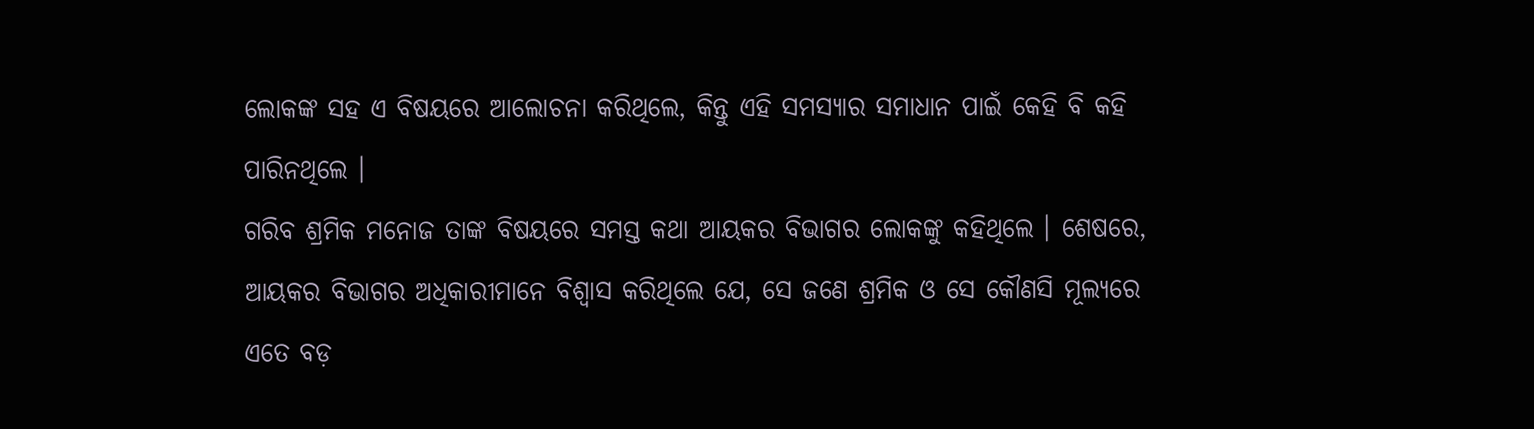ଲୋକଙ୍କ ସହ ଏ ବିଷୟରେ ଆଲୋଚନା କରିଥିଲେ, କିନ୍ତୁ ଏହି ସମସ୍ୟାର ସମାଧାନ ପାଇଁ କେହି ବି କହି ପାରିନଥିଲେ ।
ଗରିବ ଶ୍ରମିକ ମନୋଜ ତାଙ୍କ ବିଷୟରେ ସମସ୍ତ କଥା ଆୟକର ବିଭାଗର ଲୋକଙ୍କୁ କହିଥିଲେ । ଶେଷରେ, ଆୟକର ବିଭାଗର ଅଧିକାରୀମାନେ ବିଶ୍ୱାସ କରିଥିଲେ ଯେ, ସେ ଜଣେ ଶ୍ରମିକ ଓ ସେ କୌଣସି ମୂଲ୍ୟରେ ଏତେ ବଡ଼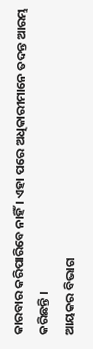କାରବାର କରିପାରିବେ ନାହିଁ । ଏହା ପରେ ଅଧିକାରୀମାନେ ତଦନ୍ତ ଆରମ୍ଭ କରିଛନ୍ତି ।
ଆୟକର ବିଭାଗ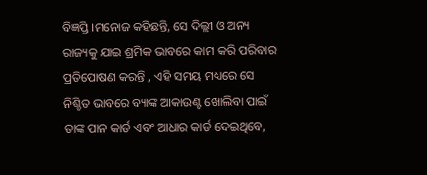ବିଜ୍ଞପ୍ତି ।ମନୋଜ କହିଛନ୍ତି, ସେ ଦିଲ୍ଲୀ ଓ ଅନ୍ୟ ରାଜ୍ୟକୁ ଯାଇ ଶ୍ରମିକ ଭାବରେ କାମ କରି ପରିବାର ପ୍ରତିପୋଷଣ କରନ୍ତି , ଏହି ସମୟ ମଧ୍ୟରେ ସେ ନିଶ୍ଚିତ ଭାବରେ ବ୍ୟାଙ୍କ ଆକାଉଣ୍ଟ ଖୋଲିବା ପାଇଁ ତାଙ୍କ ପାନ କାର୍ଡ ଏବଂ ଆଧାର କାର୍ଡ ଦେଇଥିବେ,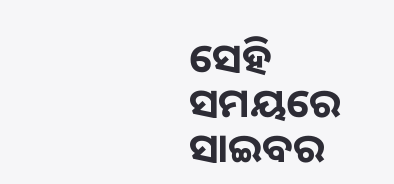ସେହି ସମୟରେ ସାଇବର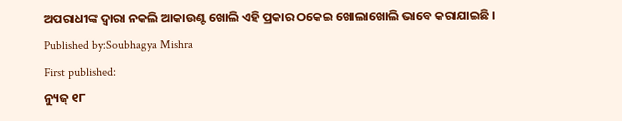ଅପରାଧୀଙ୍କ ଦ୍ୱାରା ନକଲି ଆକାଉଣ୍ଟ ଖୋଲି ଏହି ପ୍ରକାର ଠକେଇ ଖୋଲାଖୋଲି ଭାବେ କରାଯାଇଛି ।
Published by:Soubhagya Mishra
First published:
ନ୍ୟୁଜ୍ ୧୮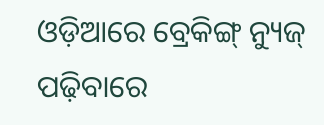ଓଡ଼ିଆରେ ବ୍ରେକିଙ୍ଗ୍ ନ୍ୟୁଜ୍ ପଢ଼ିବାରେ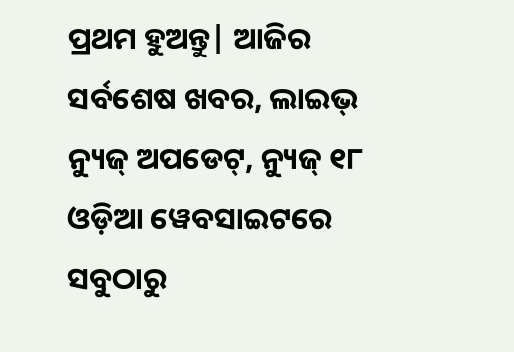ପ୍ରଥମ ହୁଅନ୍ତୁ| ଆଜିର ସର୍ବଶେଷ ଖବର, ଲାଇଭ୍ ନ୍ୟୁଜ୍ ଅପଡେଟ୍, ନ୍ୟୁଜ୍ ୧୮ ଓଡ଼ିଆ ୱେବସାଇଟରେ ସବୁଠାରୁ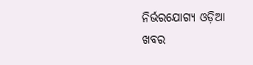ନିର୍ଭରଯୋଗ୍ୟ ଓଡ଼ିଆ ଖବର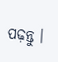ପଢ଼ନ୍ତୁ ।